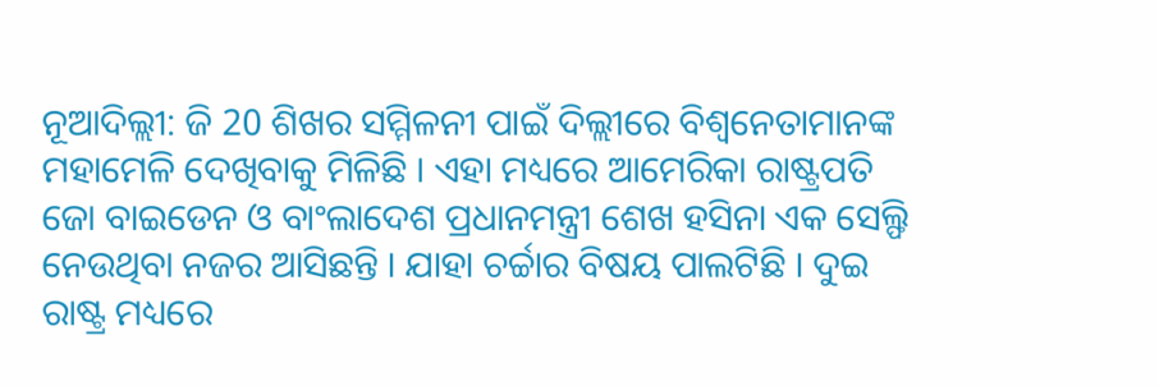ନୂଆଦିଲ୍ଲୀ: ଜି 20 ଶିଖର ସମ୍ମିଳନୀ ପାଇଁ ଦିଲ୍ଲୀରେ ବିଶ୍ୱନେତାମାନଙ୍କ ମହାମେଳି ଦେଖିବାକୁ ମିଳିଛି । ଏହା ମଧ୍ୟରେ ଆମେରିକା ରାଷ୍ଟ୍ରପତି ଜୋ ବାଇଡେନ ଓ ବାଂଲାଦେଶ ପ୍ରଧାନମନ୍ତ୍ରୀ ଶେଖ ହସିନା ଏକ ସେଲ୍ଫି ନେଉଥିବା ନଜର ଆସିଛନ୍ତି । ଯାହା ଚର୍ଚ୍ଚାର ବିଷୟ ପାଲଟିଛି । ଦୁଇ ରାଷ୍ଟ୍ର ମଧ୍ୟରେ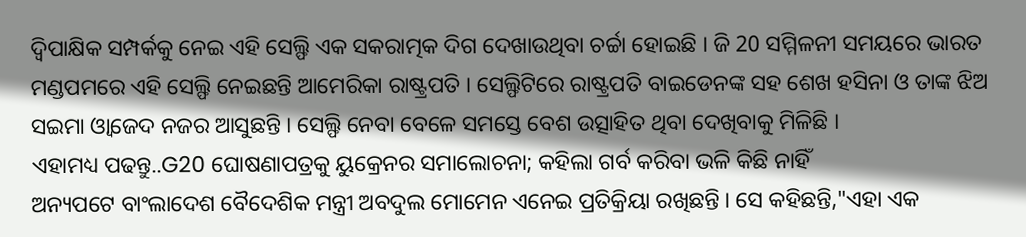ଦ୍ୱିପାକ୍ଷିକ ସମ୍ପର୍କକୁ ନେଇ ଏହି ସେଲ୍ଫି ଏକ ସକରାତ୍ମକ ଦିଗ ଦେଖାଉଥିବା ଚର୍ଚ୍ଚା ହୋଇଛି । ଜି 20 ସମ୍ମିଳନୀ ସମୟରେ ଭାରତ ମଣ୍ଡପମରେ ଏହି ସେଲ୍ଫି ନେଇଛନ୍ତି ଆମେରିକା ରାଷ୍ଟ୍ରପତି । ସେଲ୍ଫିଟିରେ ରାଷ୍ଟ୍ରପତି ବାଇଡେନଙ୍କ ସହ ଶେଖ ହସିନା ଓ ତାଙ୍କ ଝିଅ ସଇମା ଓ୍ବାଜେଦ ନଜର ଆସୁଛନ୍ତି । ସେଲ୍ଫି ନେବା ବେଳେ ସମସ୍ତେ ବେଶ ଉତ୍ସାହିତ ଥିବା ଦେଖିବାକୁ ମିଳିଛି ।
ଏହାମଧ୍ୟ ପଢନ୍ତୁ..G20 ଘୋଷଣାପତ୍ରକୁ ୟୁକ୍ରେନର ସମାଲୋଚନା; କହିଲା ଗର୍ବ କରିବା ଭଳି କିଛି ନାହିଁ
ଅନ୍ୟପଟେ ବାଂଲାଦେଶ ବୈଦେଶିକ ମନ୍ତ୍ରୀ ଅବଦୁଲ ମୋମେନ ଏନେଇ ପ୍ରତିକ୍ରିୟା ରଖିଛନ୍ତି । ସେ କହିଛନ୍ତି,"ଏହା ଏକ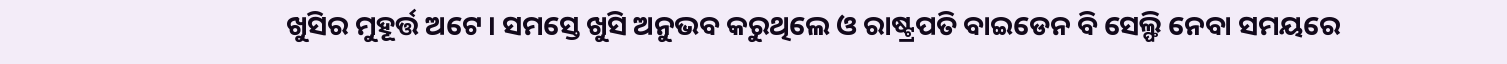ଖୁସିର ମୁହୂର୍ତ୍ତ ଅଟେ । ସମସ୍ତେ ଖୁସି ଅନୁଭବ କରୁଥିଲେ ଓ ରାଷ୍ଟ୍ରପତି ବାଇଡେନ ବି ସେଲ୍ଫି ନେବା ସମୟରେ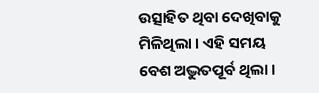ଉତ୍ସାହିତ ଥିବା ଦେଖିବାକୁ ମିଳିଥିଲା । ଏହି ସମୟ ବେଶ ଅଦ୍ଭୁତପୂର୍ବ ଥିଲା ।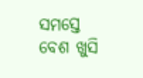ସମସ୍ତେ ବେଶ ଖୁସି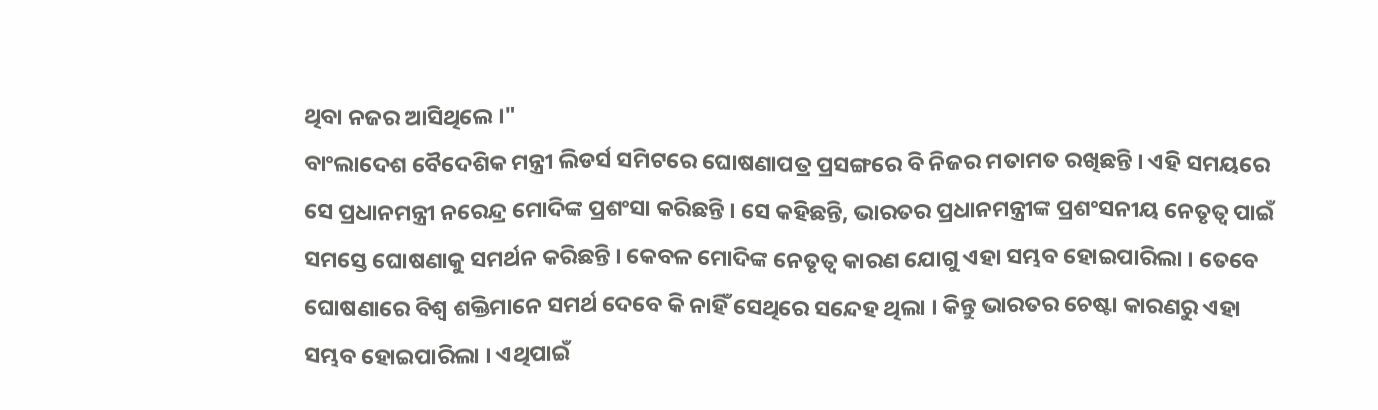ଥିବା ନଜର ଆସିଥିଲେ ।"
ବାଂଲାଦେଶ ବୈଦେଶିକ ମନ୍ତ୍ରୀ ଲିଡର୍ସ ସମିଟରେ ଘୋଷଣାପତ୍ର ପ୍ରସଙ୍ଗରେ ବି ନିଜର ମତାମତ ରଖିଛନ୍ତି । ଏହି ସମୟରେ ସେ ପ୍ରଧାନମନ୍ତ୍ରୀ ନରେନ୍ଦ୍ର ମୋଦିଙ୍କ ପ୍ରଶଂସା କରିଛନ୍ତି । ସେ କହିଛନ୍ତି, ଭାରତର ପ୍ରଧାନମନ୍ତ୍ରୀଙ୍କ ପ୍ରଶଂସନୀୟ ନେତୃତ୍ବ ପାଇଁ ସମସ୍ତେ ଘୋଷଣାକୁ ସମର୍ଥନ କରିଛନ୍ତି । କେବଳ ମୋଦିଙ୍କ ନେତୃତ୍ୱ କାରଣ ଯୋଗୁ ଏହା ସମ୍ଭବ ହୋଇପାରିଲା । ତେବେ ଘୋଷଣାରେ ବିଶ୍ୱ ଶକ୍ତିମାନେ ସମର୍ଥ ଦେବେ କି ନାହିଁ ସେଥିରେ ସନ୍ଦେହ ଥିଲା । କିନ୍ତୁ ଭାରତର ଚେଷ୍ଟା କାରଣରୁ ଏହା ସମ୍ଭବ ହୋଇପାରିଲା । ଏଥିପାଇଁ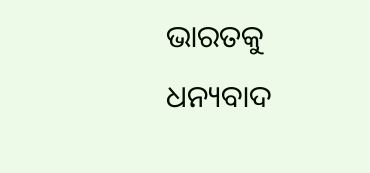ଭାରତକୁ ଧନ୍ୟବାଦ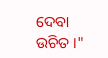ଦେବା ଉଚିତ ।"